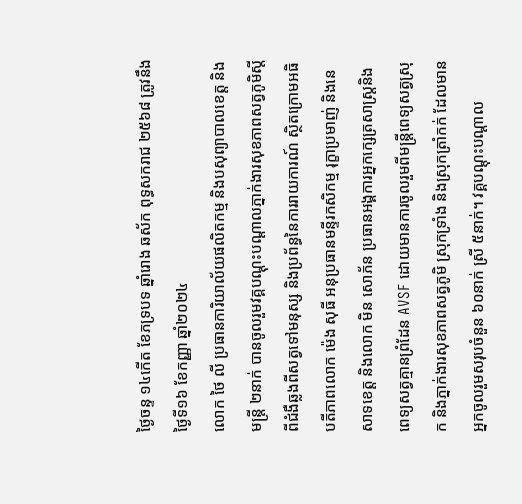ថ្ងៃចន្ទ ១៤កើត ខែភទ្របទ ឆ្នាំរោង ឆស័ក ពុទ្ធសករាជ ២៥៦៨ ត្រូវនឹងថ្ងៃទី១៦ ខែកញ្ញា ឆ្នាំ២០២៤
លោក ថៃ លី ប្រធានការិយាល័យផលិតកម្ម និងបសុព្យាបាលខេត្ត និងមន្ត្រី ២នាក់ បានចូលរួមវគ្គបណ្ដុះបណ្ដាលភ្នាក់ងារសុខភាពសត្វភូមិស្ដីពីជំងឺឆ្លងពីសត្វទៅមនុស្ស និងប្រព័ន្ធនៃការរាយការណ៍ ស្ថិតក្រោមអធិបតីភាពលោក ម៉េង សុធី អនុប្រធានមន្ទីរកសិកម្ម រុក្ខាប្រមាញ់ និងនេសាទខេត្ត និងលោក មិន សោភ័ន ប្រធានអង្គការអ្នកក្សេត្រសាស្រ្តនិងពេទ្យសត្វគ្មានព្រំដែន AVSF ដោយមានការចូលរួមពីមន្រ្តីពេទ្យសត្វស្រុក និងភ្នាក់ងារសុខភាពសត្វភូមិ ស្រុកទ្រាំង និងស្រុកត្រាំកក់ ដែលមានអ្នកចូលរួមសរុបចំនួន ៦០នាក់ ស្រី ៥នាក់។ វគ្គបណ្ដុះបណ្ដាល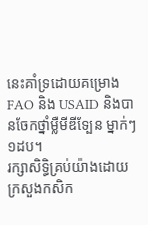នេះគាំទ្រដោយគម្រោង FAO និង USAID និងបានចែកថ្នាំម្លឺមីឌីទ្បែន ម្នាក់ៗ ១ដប។
រក្សាសិទិ្ធគ្រប់យ៉ាងដោយ ក្រសួងកសិក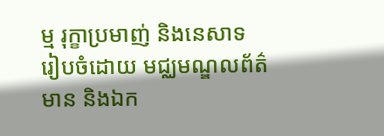ម្ម រុក្ខាប្រមាញ់ និងនេសាទ
រៀបចំដោយ មជ្ឈមណ្ឌលព័ត៌មាន និងឯក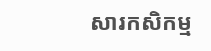សារកសិកម្ម